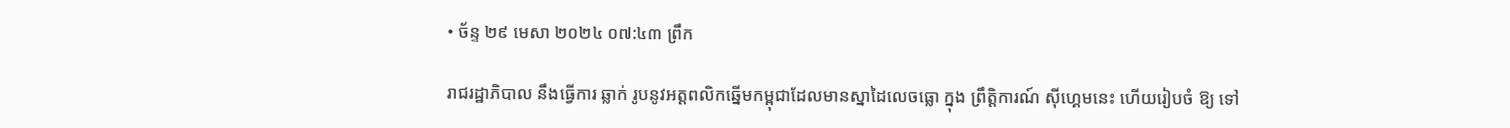• ច័ន្ទ ២៩ មេសា ២០២៤ ០៧:៤៣ ព្រឹក

រាជរដ្ឋាភិបាល នឹងធ្វើការ ឆ្លាក់ រូបនូវអត្តពលិកឆ្នើមកម្ពុជាដែលមានស្នាដៃលេចធ្លោ ក្នុង ព្រឹត្តិការណ៍ ស៊ីហ្គេមនេះ ហើយរៀបចំ ឱ្យ ទៅ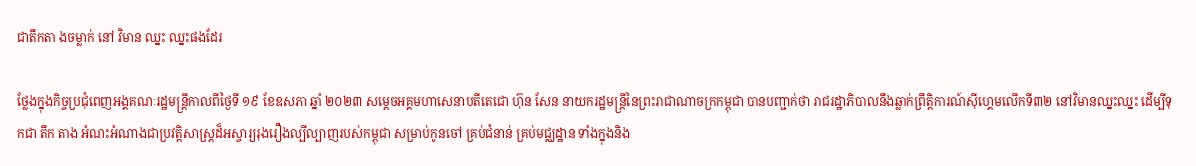ជាតឹកតា ងចម្លាក់ នៅ វិមាន ឈ្នះ ឈ្នះផងដែរ

ថ្លែងក្នុងកិច្ចប្រជុំពេញអង្គគណៈរដ្ឋមន្ត្រីកាលពីថ្ងៃទី ១៩ ខែឧសភា ឆ្នាំ ២០២៣ សម្តេចអគ្គមហាសេនាបតីតេជោ ហ៊ុន សែន នាយករដ្ឋមន្ត្រីនៃព្រះរាជាណាចក្រកម្ពុជា បានបញ្ជាក់ថា រាជរដ្ឋាភិបាលនឹងឆ្លាក់ព្រឹត្តិការណ៍ស៊ីហ្គេមលើកទី៣២ នៅវិមានឈ្នះឈ្នះ ដើម្បីទុកជា តឹក តាង អំណះអំណាងជាប្រវត្តិសាស្ត្រដ៏អស្ចារ្យរុងរឿងល្បីល្បាញរបស់កម្ពុជា សម្រាប់កូនចៅ គ្រប់ជំនាន់ គ្រប់មជ្ឈដ្ឋាន ទាំងក្នុងនិង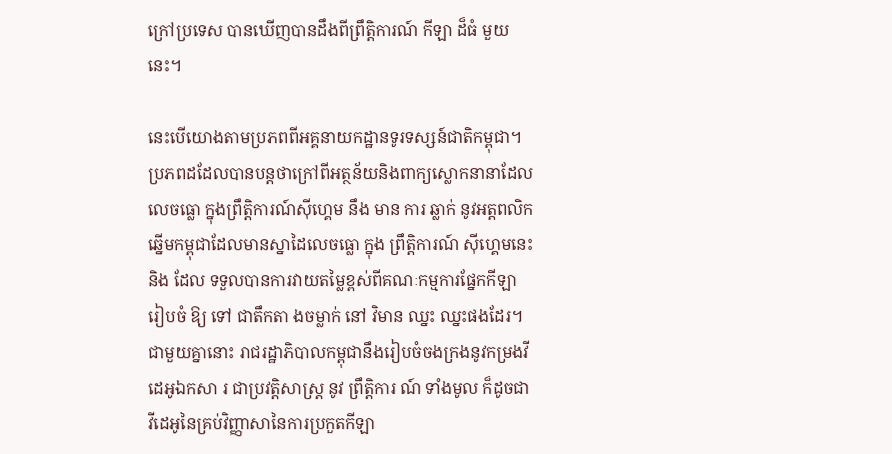ក្រៅប្រទេស បានឃើញបានដឹងពីព្រឹត្តិការណ៍ កីឡា ដ៏ធំ មួយ នេះ។

នេះបើយោងតាមប្រភពពីអគ្គនាយកដ្ឋានទូរទស្សន៍ជាតិកម្ពុជា។ ប្រភពដដែលបានបន្តថាក្រៅពីអត្ថន័យនិងពាក្យស្លោកនានាដែលលេចធ្លោ ក្នុងព្រឹត្តិការណ៍ស៊ីហ្គេម នឹង មាន ការ ឆ្លាក់ នូវអត្តពលិកឆ្នើមកម្ពុជាដែលមានស្នាដៃលេចធ្លោ ក្នុង ព្រឹត្តិការណ៍ ស៊ីហ្គេមនេះ និង ដែល ទទួលបានការវាយតម្លៃខ្ពស់ពីគណៈកម្មការផ្នែកកីឡា រៀបចំ ឱ្យ ទៅ ជាតឹកតា ងចម្លាក់ នៅ វិមាន ឈ្នះ ឈ្នះផងដែរ។ ជាមួយគ្នានោះ រាជរដ្ឋាភិបាលកម្ពុជានឹងរៀបចំចងក្រងនូវកម្រងវីដេអូឯកសា រ ជាប្រវត្តិសាស្រ្ត នូវ ព្រឹត្តិការ ណ៍ ទាំងមូល ក៏ដូចជាវីដេអូនៃគ្រប់វិញ្ញាសានៃការប្រកួតកីឡា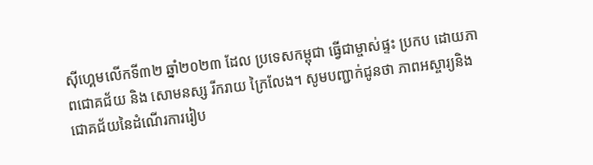ស៊ីហ្គេមលើកទី៣២ ឆ្នាំ២០២៣ ដែល ប្រទេសកម្ពុជា ធ្វើជាម្ចាស់ផ្ទះ ប្រកប ដោយភាពជោគជ័យ និង សោមនស្ស រីករាយ ក្រៃលែង។ សូមបញ្ជាក់ជូនថា ភាពអស្ចារ្យនិងជោគជ័យនៃដំណើរការរៀប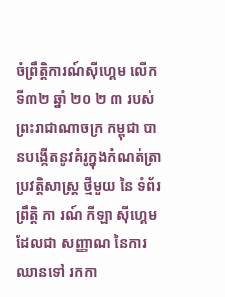ចំព្រឹត្តិការណ៍ស៊ីហ្គេម លើកទី៣២ ឆ្នាំ ២០ ២ ៣ របស់ ព្រះរាជាណាចក្រ កម្ពុជា បានបង្កើតនូវគំរូក្នុងកំណត់ត្រា ប្រវត្តិសាស្ត្រ ថ្មីមួយ នៃ ទំព័រ ព្រឹត្តិ កា រណ៍ កីឡា ស៊ីហ្គេម ដែលជា សញ្ញាណ នៃការឈានទៅ រកកា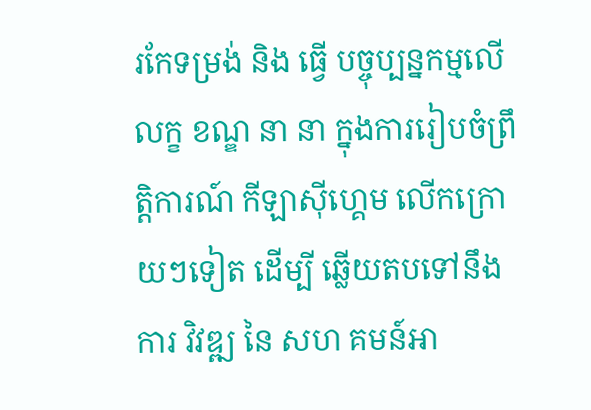រកែទម្រង់ និង ធ្វើ បច្ចុប្បន្នកម្មលើ លក្ខ ខណ្ឌ នា នា ក្នុងការរៀបចំព្រឹត្តិការណ៍ កីឡាស៊ីហ្គេម លើកក្រោយៗទៀត ដើម្បី ឆ្លើយតបទៅនឹង ការ វិវឌ្ឍ នៃ សហ គមន៍អា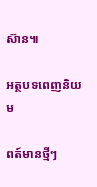ស៊ាន៕

អត្ថបទពេញនិយម

ពត៍មានថ្មីៗ